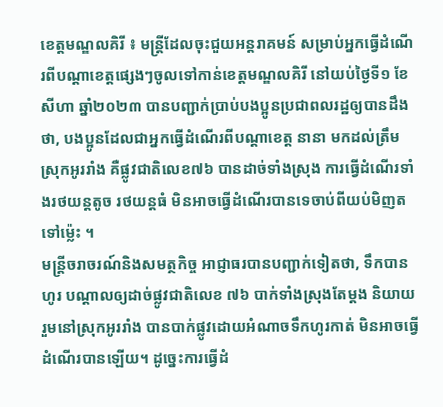ខេត្តមណ្ឌលគិរី ៖ មន្ត្រីដែលចុះជួយអន្តរាគមន៍ សម្រាប់អ្នកធ្វើដំណើរពីបណ្ដាខេត្តផ្សេងៗចូលទៅកាន់ខេត្តមណ្ឌលគិរី នៅយប់ថ្ងៃទី១ ខែសីហា ឆ្នាំ២០២៣ បានបញ្ជាក់ប្រាប់បងប្អូនប្រជាពលរដ្ឋឲ្យបានដឹងថា, បងប្អូនដែលជាអ្នកធ្វើដំណើរពីបណ្ដាខេត្ត នានា មកដល់ត្រឹមស្រុកអូររាំង គឺផ្លូវជាតិលេខ៧៦ បានដាច់ទាំងស្រុង ការធ្វើដំណើរទាំងរថយន្តតូច រថយន្តធំ មិនអាចធ្វើដំណើរបានទេចាប់ពីយប់មិញតទៅម្ល៉េះ ។
មន្ត្រីចរាចរណ៍និងសមត្ថកិច្ច អាជ្ញាធរបានបញ្ជាក់ទៀតថា, ទឹកបានហូរ បណ្ដាលឲ្យដាច់ផ្លូវជាតិលេខ ៧៦ បាក់ទាំងស្រុងតែម្ដង និយាយរួមនៅស្រុកអូររាំង បានបាក់ផ្លូវដោយអំណាចទឹកហូរកាត់ មិនអាចធ្វើដំណើរបានឡើយ។ ដូច្នេះការធ្វើដំ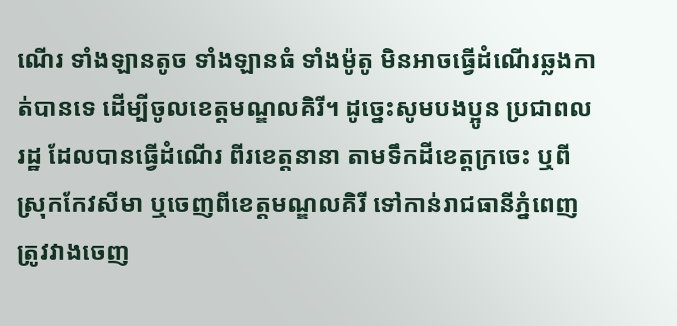ណើរ ទាំងឡានតូច ទាំងឡានធំ ទាំងម៉ូតូ មិនអាចធ្វើដំណើរឆ្លងកាត់បានទេ ដើម្បីចូលខេត្តមណ្ឌលគិរី។ ដូច្នេះសូមបងប្អូន ប្រជាពលរដ្ឋ ដែលបានធ្វើដំណើរ ពីរខេត្តនានា តាមទឹកដីខេត្តក្រចេះ ឬពីស្រុកកែវសីមា ឬចេញពីខេត្តមណ្ឌលគិរី ទៅកាន់រាជធានីភ្នំពេញ ត្រូវវាងចេញ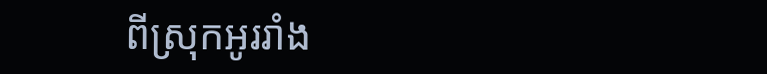ពីស្រុកអូររាំង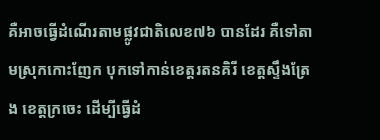គឺអាចធ្វើដំណើរតាមផ្លូវជាតិលេខ៧៦ បានដែរ គឺទៅតាមស្រុកកោះញែក បុកទៅកាន់ខេត្តរតនគិរី ខេត្តស្ទឹងត្រែង ខេត្តក្រចេះ ដើម្បីធ្វើដំ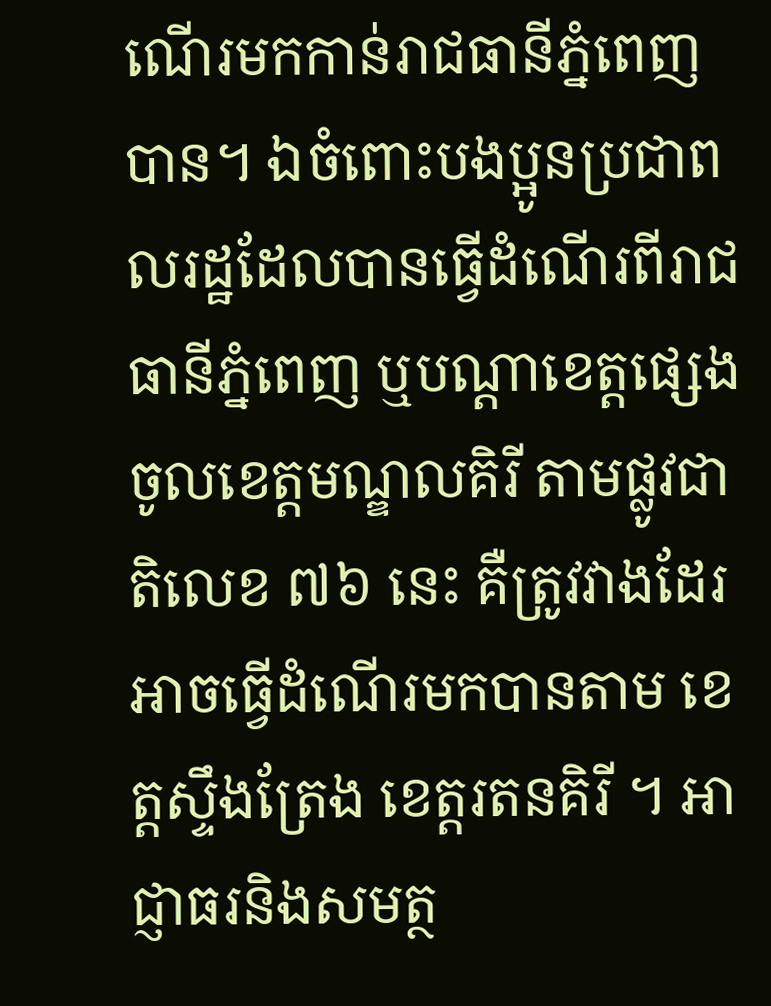ណើរមកកាន់រាជធានីភ្នំពេញបាន។ ឯចំពោះបងប្អូនប្រជាពលរដ្ឋដែលបានធ្វើដំណើរពីរាជធានីភ្នំពេញ ឬបណ្ដាខេត្តផ្សេងចូលខេត្តមណ្ឌលគិរី តាមផ្លូវជាតិលេខ ៧៦ នេះ គឺត្រូវវាងដែរ អាចធ្វើដំណើរមកបានតាម ខេត្តស្ទឹងត្រែង ខេត្តរតនគិរី ។ អាជ្ញាធរនិងសមត្ថ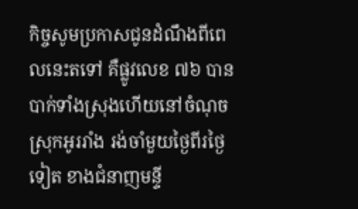កិច្ចសូមប្រកាសជូនដំណឹងពីពេលនេះតទៅ គឺផ្លូវលេខ ៧៦ បានបាក់ទាំងស្រុងហើយនៅចំណុចស្រុកអូររាំង រង់ចាំមួយថ្ងៃពីរថ្ងៃទៀត ខាងជំនាញមន្ទី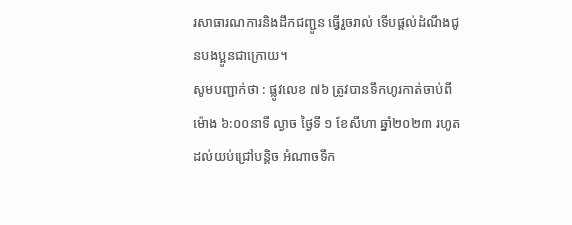រសាធារណការនិងដឹកជញ្ជូន ធ្វើរួចរាល់ ទើបផ្ដល់ដំណឹងជូនបងប្អូនជាក្រោយ។
សូមបញ្ជាក់ថា : ផ្លូវលេខ ៧៦ ត្រូវបានទឹកហូរកាត់ចាប់ពីម៉ោង ៦:០០នាទី ល្ងាច ថ្ងៃទី ១ ខែសីហា ឆ្នាំ២០២៣ រហូតដល់យប់ជ្រៅបន្តិច អំណាចទឹក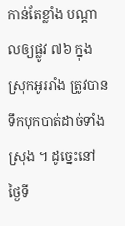កាន់តែខ្លាំង បណ្ដាលឲ្យផ្លូវ ៧៦ ក្នុងស្រុកអូររាំង ត្រូវបានទឹកបុកបាត់ដាច់ទាំងស្រុង ។ ដូច្នេះនៅថ្ងៃទី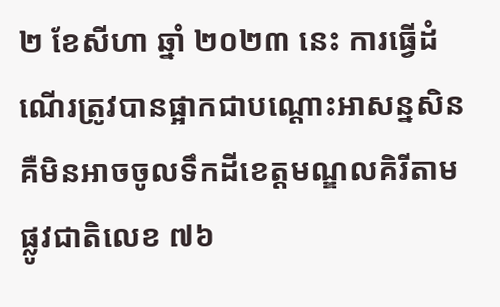២ ខែសីហា ឆ្នាំ ២០២៣ នេះ ការធ្វើដំណើរត្រូវបានផ្អាកជាបណ្ដោះអាសន្នសិន គឺមិនអាចចូលទឹកដីខេត្តមណ្ឌលគិរីតាមផ្លូវជាតិលេខ ៧៦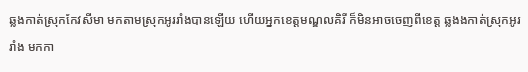ឆ្លងកាត់ស្រុកកែវសីមា មកតាមស្រុកអូររាំងបានឡើយ ហើយអ្នកខេត្តមណ្ឌលគិរី ក៏មិនអាចចេញពីខេត្ត ឆ្លងងកាត់ស្រុកអូររាំង មកកា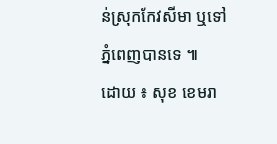ន់ស្រុកកែវសីមា ឬទៅភ្នំពេញបានទេ ៕
ដោយ ៖ សុខ ខេមរា